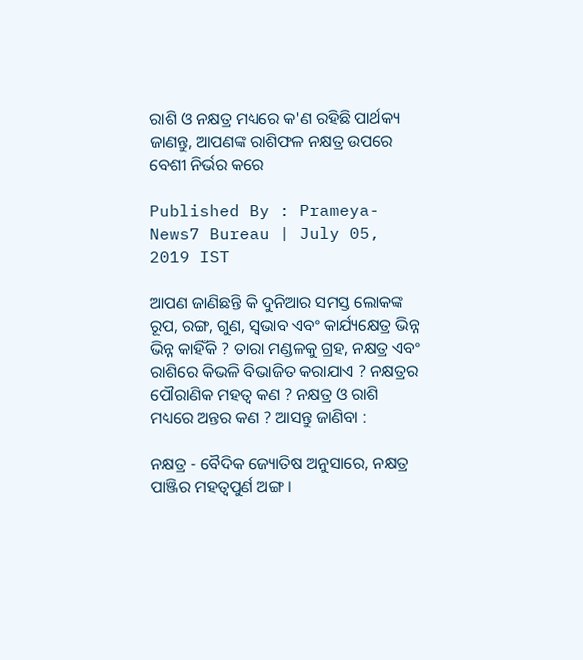ରାଶି ଓ ନକ୍ଷତ୍ର ମଧ୍ୟରେ କ'ଣ ରହିଛି ପାର୍ଥକ୍ୟ ଜାଣନ୍ତୁ, ଆପଣଙ୍କ ରାଶିଫଳ ନକ୍ଷତ୍ର ଉପରେ ବେଶୀ ନିର୍ଭର କରେ

Published By : Prameya-News7 Bureau | July 05, 2019 IST

ଆପଣ ଜାଣିଛନ୍ତି କି ଦୁନିଆର ସମସ୍ତ ଲୋକଙ୍କ ରୂପ, ରଙ୍ଗ, ଗୁଣ, ସ୍ୱଭାବ ଏବଂ କାର୍ଯ୍ୟକ୍ଷେତ୍ର ଭିନ୍ନ ଭିନ୍ନ କାହିଁକି ? ତାରା ମଣ୍ଡଳକୁ ଗ୍ରହ, ନକ୍ଷତ୍ର ଏବଂ ରାଶିରେ କିଭଳି ବିଭାଜିତ କରାଯାଏ ? ନକ୍ଷତ୍ରର ପୌରାଣିକ ମହତ୍ୱ କଣ ? ନକ୍ଷତ୍ର ଓ ରାଶି ମଧ୍ୟରେ ଅନ୍ତର କଣ ? ଆସନ୍ତୁ ଜାଣିବା :

ନକ୍ଷତ୍ର - ବୈଦିକ ଜ୍ୟୋତିଷ ଅନୁସାରେ, ନକ୍ଷତ୍ର ପାଞ୍ଜିର ମହତ୍ଵପୁର୍ଣ ଅଙ୍ଗ ।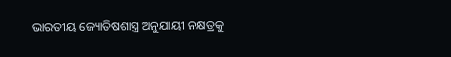ଭାରତୀୟ ଜ୍ୟୋତିଷଶାସ୍ତ୍ର ଅନୁଯାୟୀ ନକ୍ଷତ୍ରକୁ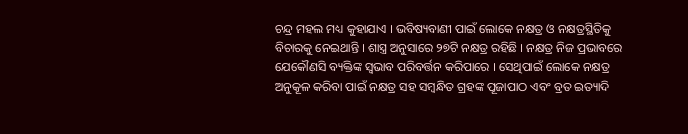ଚନ୍ଦ୍ର ମହଲ ମଧ୍ୟ କୁହାଯାଏ । ଭବିଷ୍ୟବାଣୀ ପାଇଁ ଲୋକେ ନକ୍ଷତ୍ର ଓ ନକ୍ଷତ୍ରସ୍ଥିତିକୁ ବିଚାରକୁ ନେଇଥାନ୍ତି । ଶାସ୍ତ୍ର ଅନୁସାରେ ୨୭ଟି ନକ୍ଷତ୍ର ରହିଛି । ନକ୍ଷତ୍ର ନିଜ ପ୍ରଭାବରେ ଯେକୌଣସି ବ୍ୟକ୍ତିଙ୍କ ସ୍ୱଭାବ ପରିବର୍ତ୍ତନ କରିପାରେ । ସେଥିପାଇଁ ଲୋକେ ନକ୍ଷତ୍ର ଅନୁକୂଳ କରିବା ପାଇଁ ନକ୍ଷତ୍ର ସହ ସମ୍ବନ୍ଧିତ ଗ୍ରହଙ୍କ ପୂଜାପାଠ ଏବଂ ବ୍ରତ ଇତ୍ୟାଦି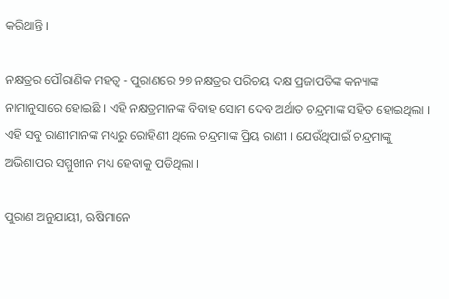କରିଥାନ୍ତି ।

ନକ୍ଷତ୍ରର ପୌରାଣିକ ମହତ୍ୱ - ପୁରାଣରେ ୨୭ ନକ୍ଷତ୍ରର ପରିଚୟ ଦକ୍ଷ ପ୍ରଜାପତିଙ୍କ କନ୍ୟାଙ୍କ ନାମାନୁସାରେ ହୋଇଛି । ଏହି ନକ୍ଷତ୍ରମାନଙ୍କ ବିବାହ ସୋମ ଦେବ ଅର୍ଥାତ ଚନ୍ଦ୍ରମାଙ୍କ ସହିତ ହୋଇଥିଲା । ଏହି ସବୁ ରାଣୀମାନଙ୍କ ମଧ୍ୟରୁ ରୋହିଣୀ ଥିଲେ ଚନ୍ଦ୍ରମାଙ୍କ ପ୍ରିୟ ରାଣୀ । ଯେଉଁଥିପାଇଁ ଚନ୍ଦ୍ରମାଙ୍କୁ ଅଭିଶାପର ସମ୍ମୁଖୀନ ମଧ୍ୟ ହେବାକୁ ପଡିଥିଲା ।

ପୁରାଣ ଅନୁଯାୟୀ, ଋଷିମାନେ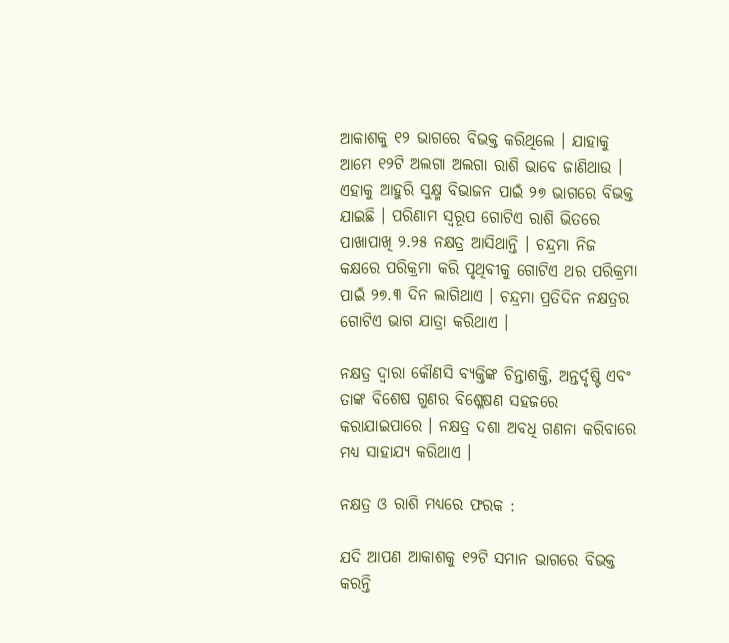ଆକାଶକୁ ୧୨ ଭାଗରେ ବିଭକ୍ତ କରିଥିଲେ । ଯାହାକୁ ଆମେ ୧୨ଟି ଅଲଗା ଅଲଗା ରାଶି ଭାବେ ଜାଣିଥାଉ । ଏହାକୁ ଆହୁରି ସୁକ୍ଷ୍ମ ବିଭାଜନ ପାଇଁ ୨୭ ଭାଗରେ ବିଭକ୍ତ ଯାଇଛି । ପରିଣାମ ସ୍ୱରୂପ ଗୋଟିଏ ରାଶି ଭିତରେ ପାଖାପାଖି ୨.୨୫ ନକ୍ଷତ୍ର ଆସିଥାନ୍ତି । ଚନ୍ଦ୍ରମା ନିଜ କକ୍ଷରେ ପରିକ୍ରମା କରି ପୃଥିବୀକୁ ଗୋଟିଏ ଥର ପରିକ୍ରମା ପାଇଁ ୨୭.୩ ଦିନ ଲାଗିଥାଏ । ଚନ୍ଦ୍ରମା ପ୍ରତିଦିନ ନକ୍ଷତ୍ରର ଗୋଟିଏ ଭାଗ ଯାତ୍ରା କରିଥାଏ ।

ନକ୍ଷତ୍ର ଦ୍ୱାରା କୌଣସି ବ୍ୟକ୍ତିଙ୍କ ଚିନ୍ତାଶକ୍ତି, ଅନ୍ତର୍ଦୃଷ୍ଟି ଏବଂ ତାଙ୍କ ବିଶେଷ ଗୁଣର ବିଶ୍ଳେଷଣ ସହଜରେ କରାଯାଇପାରେ । ନକ୍ଷତ୍ର ଦଶା ଅବଧି ଗଣନା କରିବାରେ ମଧ୍ୟ ସାହାଯ୍ୟ କରିଥାଏ ।

ନକ୍ଷତ୍ର ଓ ରାଶି ମଧ୍ୟରେ ଫରକ :

ଯଦି ଆପଣ ଆକାଶକୁ ୧୨ଟି ସମାନ ଭାଗରେ ବିଭକ୍ତ କରନ୍ତି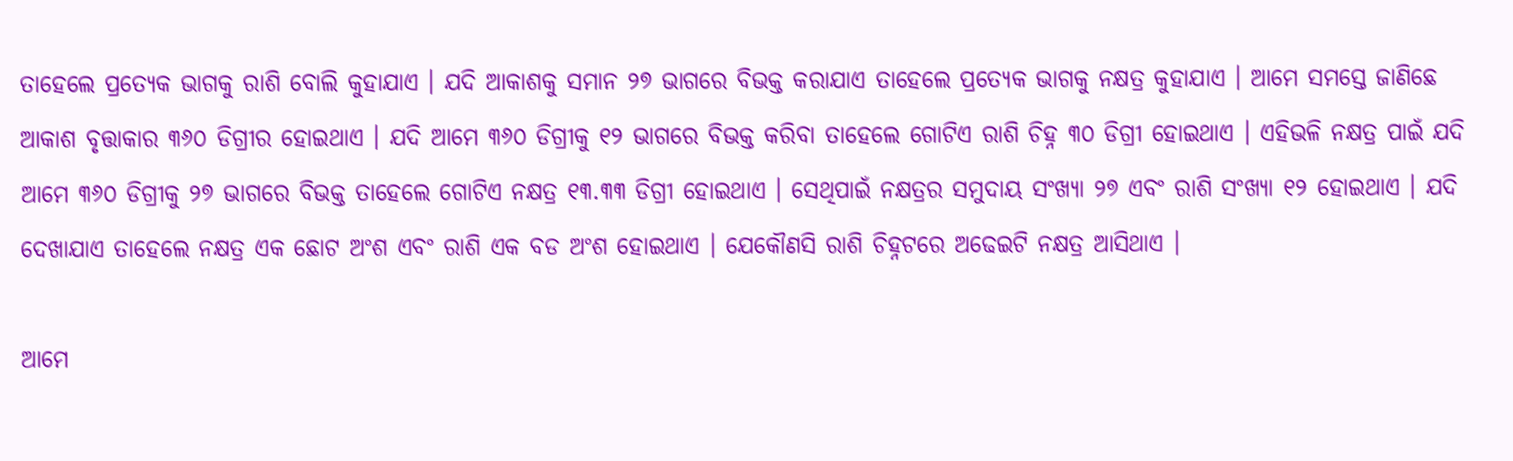ତାହେଲେ ପ୍ରତ୍ୟେକ ଭାଗକୁ ରାଶି ବୋଲି କୁହାଯାଏ । ଯଦି ଆକାଶକୁ ସମାନ ୨୭ ଭାଗରେ ବିଭକ୍ତ କରାଯାଏ ତାହେଲେ ପ୍ରତ୍ୟେକ ଭାଗକୁ ନକ୍ଷତ୍ର କୁହାଯାଏ । ଆମେ ସମସ୍ତେ ଜାଣିଛେ ଆକାଶ ବୃତ୍ତାକାର ୩୬୦ ଡିଗ୍ରୀର ହୋଇଥାଏ । ଯଦି ଆମେ ୩୬୦ ଡିଗ୍ରୀକୁ ୧୨ ଭାଗରେ ବିଭକ୍ତ କରିବା ତାହେଲେ ଗୋଟିଏ ରାଶି ଚିହ୍ନ ୩୦ ଡିଗ୍ରୀ ହୋଇଥାଏ । ଏହିଭଳି ନକ୍ଷତ୍ର ପାଇଁ ଯଦି ଆମେ ୩୬୦ ଡିଗ୍ରୀକୁ ୨୭ ଭାଗରେ ବିଭକ୍ତ ତାହେଲେ ଗୋଟିଏ ନକ୍ଷତ୍ର ୧୩.୩୩ ଡିଗ୍ରୀ ହୋଇଥାଏ । ସେଥିପାଇଁ ନକ୍ଷତ୍ରର ସମୁଦାୟ ସଂଖ୍ୟା ୨୭ ଏବଂ ରାଶି ସଂଖ୍ୟା ୧୨ ହୋଇଥାଏ । ଯଦି ଦେଖାଯାଏ ତାହେଲେ ନକ୍ଷତ୍ର ଏକ ଛୋଟ ଅଂଶ ଏବଂ ରାଶି ଏକ ବଡ ଅଂଶ ହୋଇଥାଏ । ଯେକୌଣସି ରାଶି ଚିହ୍ନଟରେ ଅଢେଇଟି ନକ୍ଷତ୍ର ଆସିଥାଏ ।

ଆମେ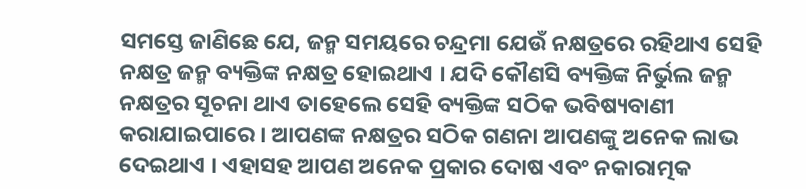ସମସ୍ତେ ଜାଣିଛେ ଯେ, ଜନ୍ମ ସମୟରେ ଚନ୍ଦ୍ରମା ଯେଉଁ ନକ୍ଷତ୍ରରେ ରହିଥାଏ ସେହି ନକ୍ଷତ୍ର ଜନ୍ମ ବ୍ୟକ୍ତିଙ୍କ ନକ୍ଷତ୍ର ହୋଇଥାଏ । ଯଦି କୌଣସି ବ୍ୟକ୍ତିଙ୍କ ନିର୍ଭୁଲ ଜନ୍ମ ନକ୍ଷତ୍ରର ସୂଚନା ଥାଏ ତାହେଲେ ସେହି ବ୍ୟକ୍ତିଙ୍କ ସଠିକ ଭବିଷ୍ୟବାଣୀ କରାଯାଇପାରେ । ଆପଣଙ୍କ ନକ୍ଷତ୍ରର ସଠିକ ଗଣନା ଆପଣଙ୍କୁ ଅନେକ ଲାଭ ଦେଇଥାଏ । ଏହାସହ ଆପଣ ଅନେକ ପ୍ରକାର ଦୋଷ ଏବଂ ନକାରାତ୍ମକ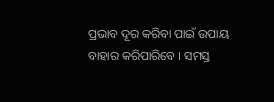ପ୍ରଭାବ ଦୂର କରିବା ପାଇଁ ଉପାୟ ବାହାର କରିପାରିବେ । ସମସ୍ତ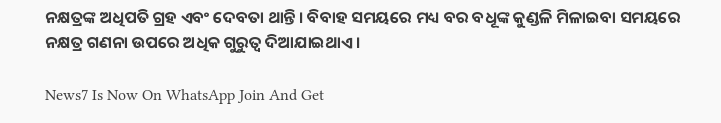ନକ୍ଷତ୍ରଙ୍କ ଅଧିପତି ଗ୍ରହ ଏବଂ ଦେବତା ଥାନ୍ତି । ବିବାହ ସମୟରେ ମଧ୍ୟ ବର ବଧୂଙ୍କ କୁଣ୍ଡଳି ମିଳାଇବା ସମୟରେ ନକ୍ଷତ୍ର ଗଣନା ଉପରେ ଅଧିକ ଗୁରୁତ୍ୱ ଦିଆଯାଇଥାଏ ।

News7 Is Now On WhatsApp Join And Get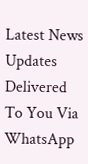Latest News Updates Delivered To You Via WhatsApp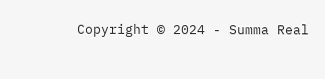Copyright © 2024 - Summa Real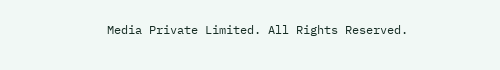Media Private Limited. All Rights Reserved.